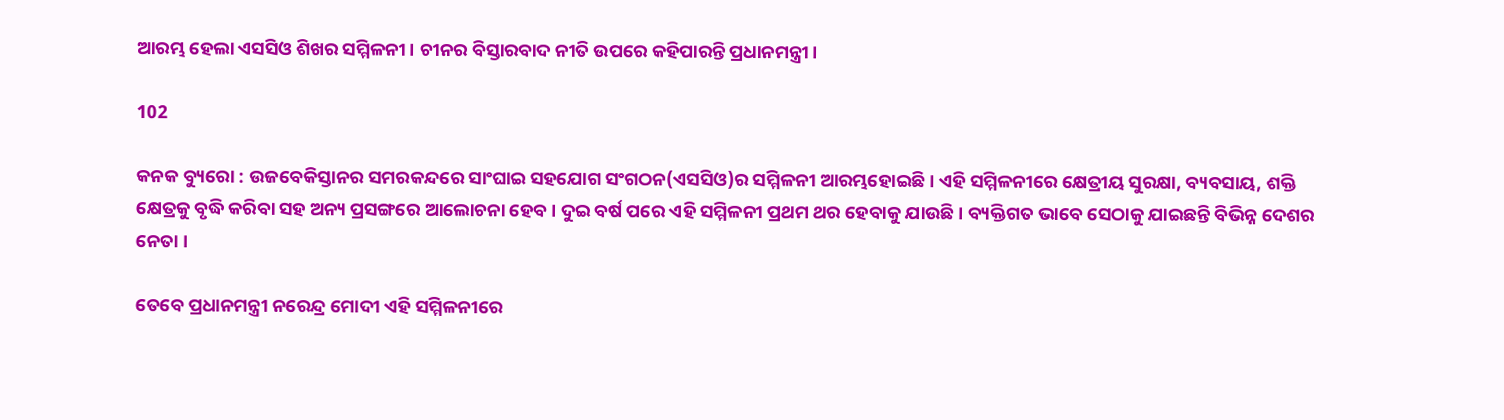ଆରମ୍ଭ ହେଲା ଏସସିଓ ଶିଖର ସମ୍ମିଳନୀ। ଚୀନର ବିସ୍ତାରବାଦ ନୀତି ଉପରେ କହିପାରନ୍ତି ପ୍ରଧାନମନ୍ତ୍ରୀ।

102

କନକ ବ୍ୟୁରୋ : ଉଜବେକିସ୍ତାନର ସମରକନ୍ଦରେ ସାଂଘାଇ ସହଯୋଗ ସଂଗଠନ(ଏସସିଓ)ର ସମ୍ମିଳନୀ ଆରମ୍ଭହୋଇଛି । ଏହି ସମ୍ମିଳନୀରେ କ୍ଷେତ୍ରୀୟ ସୁରକ୍ଷା, ବ୍ୟବସାୟ, ଶକ୍ତି କ୍ଷେତ୍ରକୁ ବୃଦ୍ଧି କରିବା ସହ ଅନ୍ୟ ପ୍ରସଙ୍ଗରେ ଆଲୋଚନା ହେବ । ଦୁଇ ବର୍ଷ ପରେ ଏହି ସମ୍ମିଳନୀ ପ୍ରଥମ ଥର ହେବାକୁ ଯାଉଛି । ବ୍ୟକ୍ତିଗତ ଭାବେ ସେଠାକୁ ଯାଇଛନ୍ତି ବିଭିନ୍ନ ଦେଶର ନେତା ।

ତେବେ ପ୍ରଧାନମନ୍ତ୍ରୀ ନରେନ୍ଦ୍ର ମୋଦୀ ଏହି ସମ୍ମିଳନୀରେ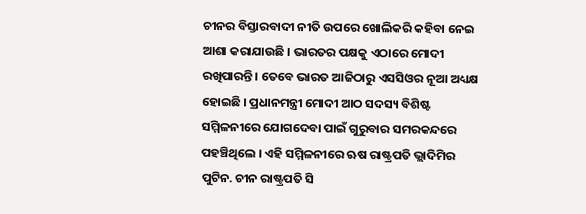ଚୀନର ବିସ୍ତାରବାଦୀ ନୀତି ଉପରେ ଖୋଲିକରି କହିବା ନେଇ ଆଶା କରାଯାଉଛି । ଭାରତର ପକ୍ଷକୁ ଏଠାରେ ମୋଦୀ ରଖିପାରନ୍ତି । ତେବେ ଭାରତ ଆଜିଠାରୁ ଏସସିଓର ନୂଆ ଅଧ୍ୟକ୍ଷ ହୋଇଛି । ପ୍ରଧାନମନ୍ତ୍ରୀ ମୋଦୀ ଆଠ ସଦସ୍ୟ ବିଶିଷ୍ଟ ସମ୍ମିଳନୀରେ ଯୋଗଦେବା ପାଇଁ ଗୁରୁବାର ସମରକନ୍ଦରେ ପହଞ୍ଚିଥିଲେ । ଏହି ସମ୍ମିଳନୀରେ ଋଷ ରାଷ୍ଟ୍ରପତି ଭ୍ଲାଦିମିର ପୁଟିନ. ଚୀନ ରାଷ୍ଟ୍ରପତି ସି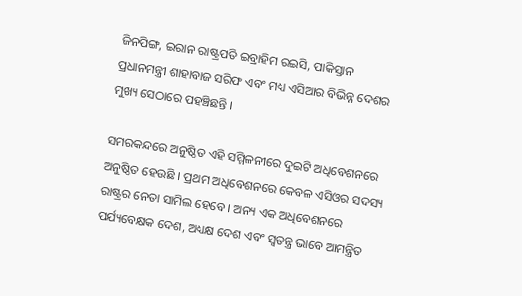ଜିନପିଙ୍ଗ, ଇରାନ ରାଷ୍ଟ୍ରପତି ଇବ୍ରାହିମ ରଇସି, ପାକିସ୍ତାନ ପ୍ରଧାନମନ୍ତ୍ରୀ ଶାହାବାଜ ସରିଫ ଏବଂ ମଧ୍ୟ ଏସିଆର ବିଭିନ୍ନ ଦେଶର ମୁଖ୍ୟ ସେଠାରେ ପହଞ୍ଚିଛନ୍ତି ।

ସମରକନ୍ଦରେ ଅନୁଷ୍ଠିତ ଏହି ସମ୍ମିଳନୀରେ ଦୁଇଟି ଅଧିବେଶନରେ ଅନୁଷ୍ଠିତ ହେଉଛି । ପ୍ରଥମ ଅଧିବେଶନରେ କେବଳ ଏସିଓର ସଦସ୍ୟ ରାଷ୍ଟ୍ରର ନେତା ସାମିଲ ହେବେ । ଅନ୍ୟ ଏକ ଅଧିବେଶନରେ ପର୍ଯ୍ୟବେକ୍ଷକ ଦେଶ, ଅଧ୍ୟକ୍ଷ ଦେଶ ଏବଂ ସ୍ୱତନ୍ତ୍ର ଭାବେ ଆମନ୍ତ୍ରିତ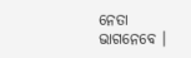ନେତା ଭାଗନେବେ ।